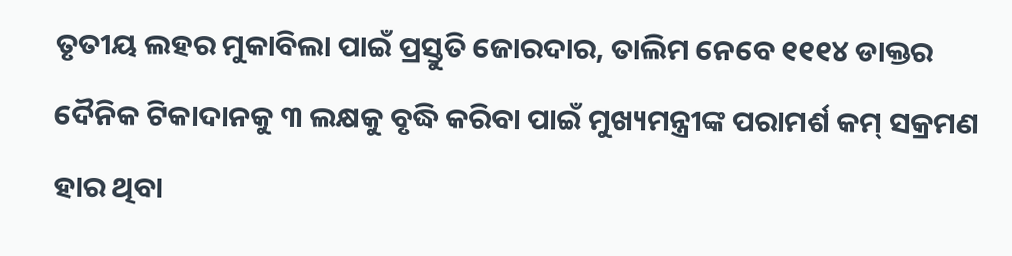ତୃତୀୟ ଲହର ମୁକାବିଲା ପାଇଁ ପ୍ରସ୍ତୁତି ଜୋରଦାର, ତାଲିମ ନେବେ ୧୧୧୪ ଡାକ୍ତର ଦୈନିକ ଟିକାଦାନକୁ ୩ ଲକ୍ଷକୁ ବୃଦ୍ଧି କରିବା ପାଇଁ ମୁଖ୍ୟମନ୍ତ୍ରୀଙ୍କ ପରାମର୍ଶ କମ୍ ସକ୍ରମଣ ହାର ଥିବା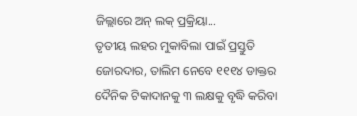ଜିଲ୍ଲାରେ ଅନ୍ ଲକ୍ ପ୍ରକ୍ରିୟା...
ତୃତୀୟ ଲହର ମୁକାବିଲା ପାଇଁ ପ୍ରସ୍ତୁତି ଜୋରଦାର, ତାଲିମ ନେବେ ୧୧୧୪ ଡାକ୍ତର ଦୈନିକ ଟିକାଦାନକୁ ୩ ଲକ୍ଷକୁ ବୃଦ୍ଧି କରିବା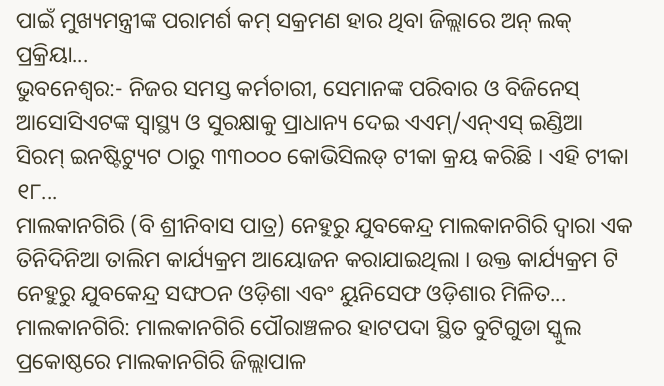ପାଇଁ ମୁଖ୍ୟମନ୍ତ୍ରୀଙ୍କ ପରାମର୍ଶ କମ୍ ସକ୍ରମଣ ହାର ଥିବା ଜିଲ୍ଲାରେ ଅନ୍ ଲକ୍ ପ୍ରକ୍ରିୟା...
ଭୁବନେଶ୍ୱର:- ନିଜର ସମସ୍ତ କର୍ମଚାରୀ, ସେମାନଙ୍କ ପରିବାର ଓ ବିଜିନେସ୍ ଆସୋସିଏଟଙ୍କ ସ୍ୱାସ୍ଥ୍ୟ ଓ ସୁରକ୍ଷାକୁ ପ୍ରାଧାନ୍ୟ ଦେଇ ଏଏମ୍/ଏନ୍ଏସ୍ ଇଣ୍ଡିଆ ସିରମ୍ ଇନଷ୍ଟିଟ୍ୟୁଟ ଠାରୁ ୩୩୦୦୦ କୋଭିସିଲଡ୍ ଟୀକା କ୍ରୟ କରିଛି । ଏହି ଟୀକା ୧୮...
ମାଲକାନଗିରି (ବି ଶ୍ରୀନିବାସ ପାତ୍ର) ନେହୁରୁ ଯୁବକେନ୍ଦ୍ର ମାଲକାନଗିରି ଦ୍ୱାରା ଏକ ତିନିଦିନିଆ ତାଲିମ କାର୍ଯ୍ୟକ୍ରମ ଆୟୋଜନ କରାଯାଇଥିଲା । ଉକ୍ତ କାର୍ଯ୍ୟକ୍ରମ ଟି ନେହୁରୁ ଯୁବକେନ୍ଦ୍ର ସଙ୍ଘଠନ ଓଡ଼ିଶା ଏବଂ ୟୁନିସେଫ ଓଡ଼ିଶାର ମିଳିତ...
ମାଲକାନଗିରି: ମାଲକାନଗିରି ପୌରାଞ୍ଚଳର ହାଟପଦା ସ୍ଥିତ ବୁଟିଗୁଡା ସ୍କୁଲ ପ୍ରକୋଷ୍ଠରେ ମାଲକାନଗିରି ଜିଲ୍ଲାପାଳ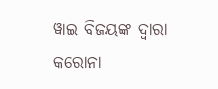ୱାଇ ବିଜୟଙ୍କ ଦ୍ବାରା କରୋନା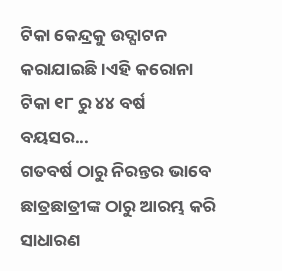ଟିକା କେନ୍ଦ୍ରକୁ ଉଦ୍ଘାଟନ କରାଯାଇଛି ।ଏହି କରୋନା ଟିକା ୧୮ ରୁ ୪୪ ବର୍ଷ ବୟସର...
ଗତବର୍ଷ ଠାରୁ ନିରନ୍ତର ଭାବେ ଛାତ୍ରଛାତ୍ରୀଙ୍କ ଠାରୁ ଆରମ୍ଭ କରି ସାଧାରଣ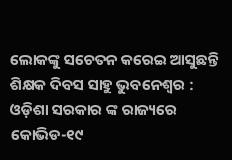ଲୋକଙ୍କୁ ସଚେତନ କରେଇ ଆସୁଛନ୍ତି ଶିକ୍ଷକ ଦିବସ ସାହୁ ଭୁବନେଶ୍ୱର : ଓଡ଼ିଶା ସରକାର ଙ୍କ ରାଜ୍ୟରେ କୋଭିଡ-୧୯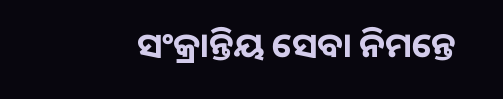ସଂକ୍ରାନ୍ତିୟ ସେବା ନିମନ୍ତେ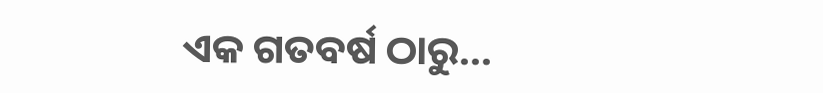ଏକ ଗତବର୍ଷ ଠାରୁ...